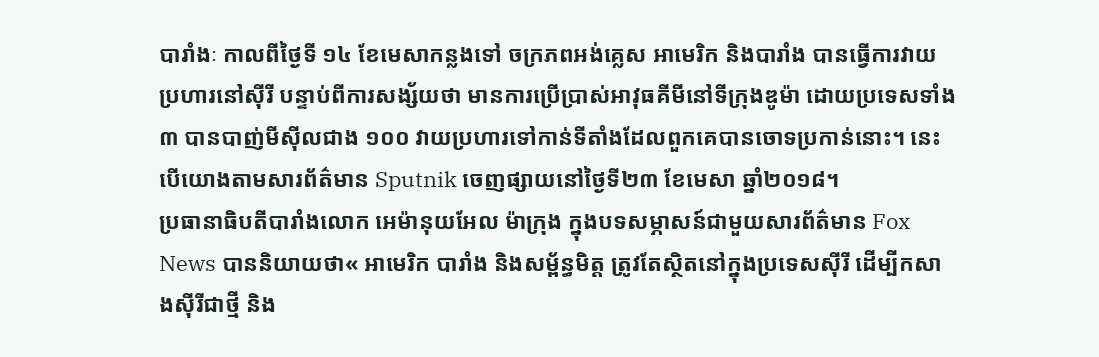បារាំងៈ កាលពីថ្ងៃទី ១៤ ខែមេសាកន្លងទៅ ចក្រភពអង់គ្លេស អាមេរិក និងបារាំង បានធ្វើការវាយប្រហារនៅស៊ីរី បន្ទាប់ពីការសង្ស័យថា មានការប្រើប្រាស់អាវុធគីមីនៅទីក្រុងឌូម៉ា ដោយប្រទេសទាំង ៣ បានបាញ់មីស៊ីលជាង ១០០ វាយប្រហារទៅកាន់ទីតាំងដែលពួកគេបានចោទប្រកាន់នោះ។ នេះបើយោងតាមសារព័ត៌មាន Sputnik ចេញផ្សាយនៅថ្ងៃទី២៣ ខែមេសា ឆ្នាំ២០១៨។
ប្រធានាធិបតីបារាំងលោក អេម៉ានុយអែល ម៉ាក្រុង ក្នុងបទសម្ភាសន៍ជាមួយសារព័ត៌មាន Fox News បាននិយាយថា« អាមេរិក បារាំង និងសម្ព័ន្ធមិត្ត ត្រូវតែស្ថិតនៅក្នុងប្រទេសស៊ីរី ដើម្បីកសាងស៊ីរីជាថ្មី និង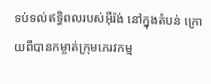ទប់ទល់ឥទ្ធិពលរបស់អ៊ីរ៉ង់ នៅក្នុងតំបន់ ក្រោយពីបានកម្ចាត់ក្រុមភេរវកម្ម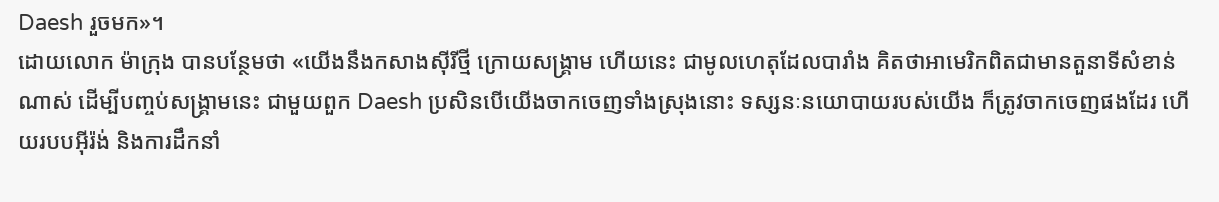Daesh រួចមក»។
ដោយលោក ម៉ាក្រុង បានបន្ថែមថា «យើងនឹងកសាងស៊ីរីថ្មី ក្រោយសង្គ្រាម ហើយនេះ ជាមូលហេតុដែលបារាំង គិតថាអាមេរិកពិតជាមានតួនាទីសំខាន់ណាស់ ដើម្បីបញ្ចប់សង្គ្រាមនេះ ជាមួយពួក Daesh ប្រសិនបើយើងចាកចេញទាំងស្រុងនោះ ទស្សនៈនយោបាយរបស់យើង ក៏ត្រូវចាកចេញផងដែរ ហើយរបបអ៊ីរ៉ង់ និងការដឹកនាំ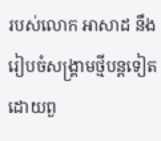របស់លោក អាសាដ នឹងរៀបចំសង្រ្គាមថ្មីបន្តទៀត ដោយពួ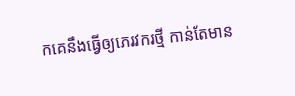កគេនឹងធ្វើឲ្យភេរវករថ្មី កាន់តែមាន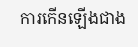ការកើនឡើងជាង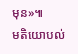មុន»៕
មតិយោបល់